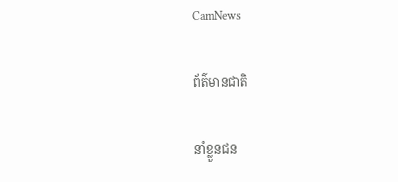CamNews

ព័ត៌មានជាតិ

នាំខ្លួនជន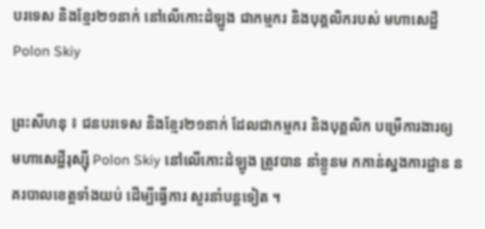បរទេស និងខ្មែរ២១នាក់ នៅលើកោះដំឡូង ជាកម្មករ និងបុគ្គលិករបស់ មហាសេដ្ឋី Polon Skiy

ព្រះសីហនុ ៖ ជនបរទេស និងខ្មែរ២១នាក់ ដែលជាកម្មករ និងបុគ្គលិក បម្រើការងារឲ្យ មហាសេដ្ឋីរុស្ស៊ី Polon Skiy នៅលើកោះដំឡូង ត្រូវបាន នាំខ្លួនម កកាន់ស្នងការដ្ឋាន នគរបាលខេត្តទាំងយប់ ដើម្បីធ្វើការ សួរនាំបន្តទៀត ។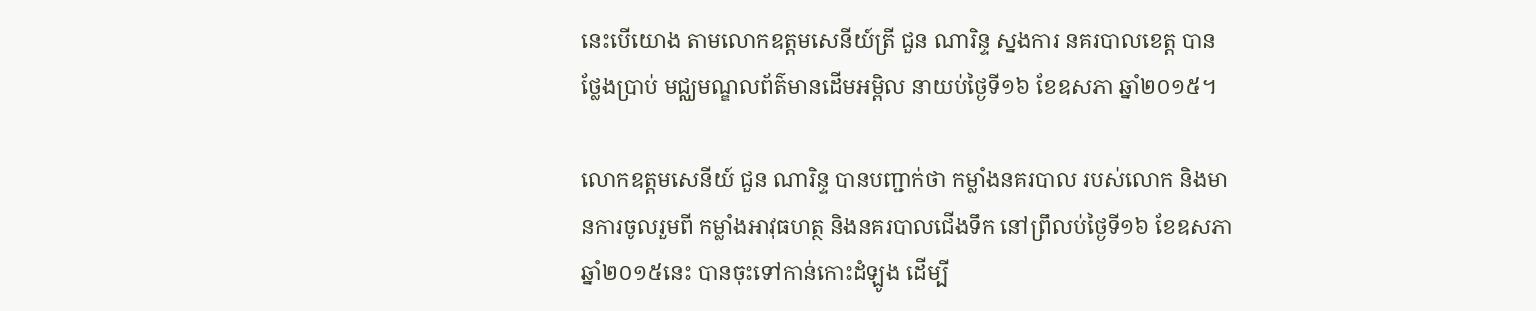នេះបើយោង តាមលោកឧត្តមសេនីយ៍ត្រី ជួន ណារិន្ទ ស្នងការ នគរបាលខេត្ត បានថ្លែងប្រាប់ មជ្ឈមណ្ឌលព័ត៌មានដើមអម្ពិល នាយប់ថ្ងៃទី១៦ ខែឧសភា ឆ្នាំ២០១៥។

លោកឧត្តមសេនីយ៍ ជួន ណារិន្ទ បានបញ្ជាក់ថា កម្លាំងនគរបាល របស់លោក និងមានការចូលរួមពី កម្លាំងអាវុធហត្ថ និងនគរបាលជើងទឹក នៅព្រឹលប់ថ្ងៃទី១៦ ខែឧសភា ឆ្នាំ២០១៥នេះ បានចុះទៅកាន់កោះដំឡូង ដើម្បី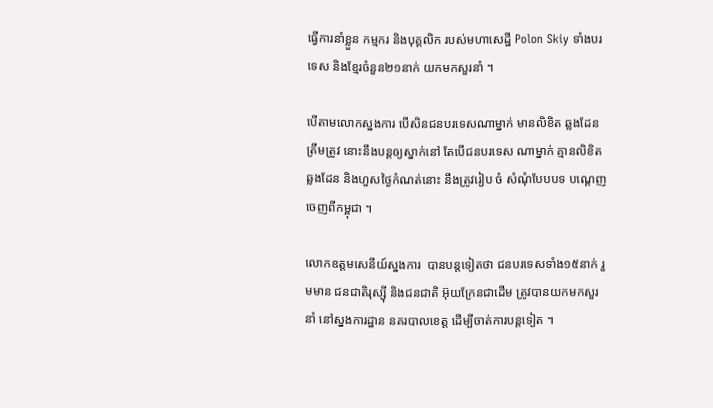ធ្វើការនាំខ្លួន កម្មករ និងបុគ្គលិក របស់មហាសេដ្ឋី Polon Skiy ទាំងបរទេស និងខ្មែរចំនួន២១នាក់ យកមកសួរនាំ ។

បើតាមលោកស្នងការ បើសិនជនបរទេសណាម្នាក់ មានលិខិត ឆ្លងដែនត្រឹមត្រូវ នោះនឹងបន្តឲ្យស្នាក់នៅ តែបើជនបរទេស ណាម្នាក់ គ្មានលិខិតឆ្លងដែន និងហួសថ្ងៃកំណត់នោះ នឹងត្រូវរៀប ចំ សំណុំបែបបទ បណ្តេញចេញពីកម្ពុជា ។

លោកឧត្តមសេនីយ៍ស្នងការ  បានបន្តទៀតថា ជនបរទេសទាំង១៥នាក់ រួមមាន ជនជាតិរុស្ស៊ី និងជនជាតិ អ៊ុយក្រែនជាដើម ត្រូវបានយកមកសួរនាំ នៅស្នងការដ្ឋាន នគរបាលខេត្ត ដើម្បីចាត់ការបន្តទៀត ។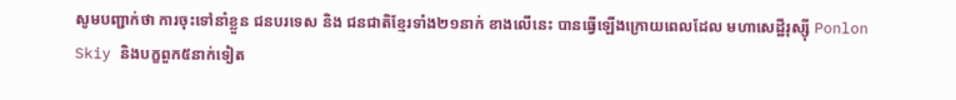សូមបញ្ជាក់ថា ការចុះទៅនាំខ្លួន ជនបរទេស និង ជនជាតិខ្មែរទាំង២១នាក់ ខាងលើនេះ បានធ្វើឡើងក្រោយពេលដែល មហាសេដ្ឋីរុស្ស៊ី Ponlon Skiy និងបក្ខពួក៥នាក់ទៀត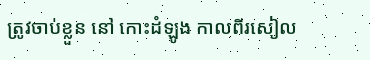ត្រូវចាប់ខ្លួន នៅ កោះដំឡូង កាលពីរសៀល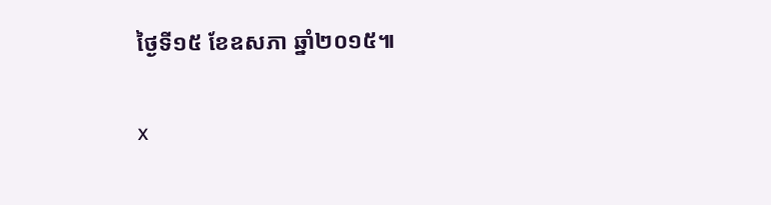ថ្ងៃទី១៥ ខែឧសភា ឆ្នាំ២០១៥៕

x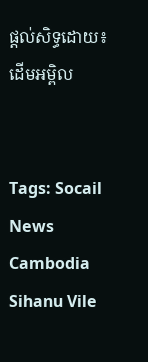ផ្ដល់សិទ្ធដោយ៖ ដើមអម្ពិល


Tags: Socail News Cambodia Sihanu Vile